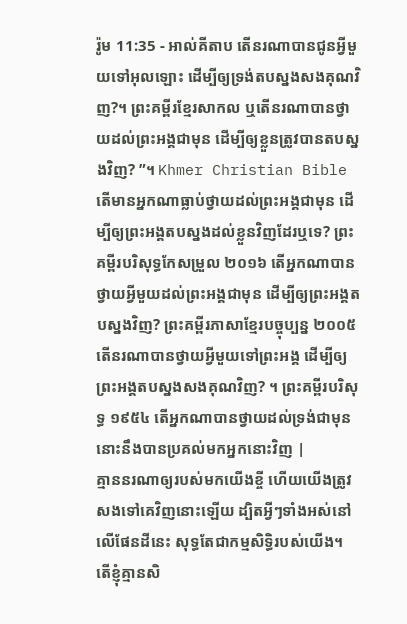រ៉ូម 11:35 - អាល់គីតាប តើនរណាបានជូនអ្វីមួយទៅអុលឡោះ ដើម្បីឲ្យទ្រង់តបស្នងសងគុណវិញ?។ ព្រះគម្ពីរខ្មែរសាកល ឬតើនរណាបានថ្វាយដល់ព្រះអង្គជាមុន ដើម្បីឲ្យខ្លួនត្រូវបានតបស្នងវិញ? ”។ Khmer Christian Bible តើមានអ្នកណាធ្លាប់ថ្វាយដល់ព្រះអង្គជាមុន ដើម្បីឲ្យព្រះអង្គតបស្នងដល់ខ្លួនវិញដែរឬទេ? ព្រះគម្ពីរបរិសុទ្ធកែសម្រួល ២០១៦ តើអ្នកណាបានថ្វាយអ្វីមួយដល់ព្រះអង្គជាមុន ដើម្បីឲ្យព្រះអង្គតបស្នងវិញ? ព្រះគម្ពីរភាសាខ្មែរបច្ចុប្បន្ន ២០០៥ តើនរណាបានថ្វាយអ្វីមួយទៅព្រះអង្គ ដើម្បីឲ្យព្រះអង្គតបស្នងសងគុណវិញ? ។ ព្រះគម្ពីរបរិសុទ្ធ ១៩៥៤ តើអ្នកណាបានថ្វាយដល់ទ្រង់ជាមុន នោះនឹងបានប្រគល់មកអ្នកនោះវិញ |
គ្មាននរណាឲ្យរបស់មកយើងខ្ចី ហើយយើងត្រូវសងទៅគេវិញនោះឡើយ ដ្បិតអ្វីៗទាំងអស់នៅលើផែនដីនេះ សុទ្ធតែជាកម្មសិទ្ធិរបស់យើង។
តើខ្ញុំគ្មានសិ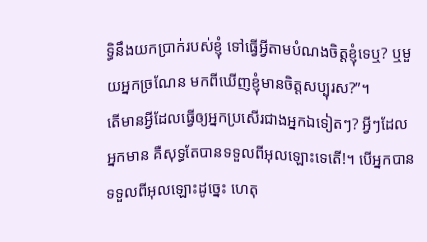ទ្ធិនឹងយកប្រាក់របស់ខ្ញុំ ទៅធ្វើអ្វីតាមបំណងចិត្ដខ្ញុំទេឬ? ឬមួយអ្នកច្រណែន មកពីឃើញខ្ញុំមានចិត្ដសប្បុរស?”។
តើមានអ្វីដែលធ្វើឲ្យអ្នកប្រសើរជាងអ្នកឯទៀតៗ? អ្វីៗដែលអ្នកមាន គឺសុទ្ធតែបានទទួលពីអុលឡោះទេតើ!។ បើអ្នកបានទទួលពីអុលឡោះដូច្នេះ ហេតុ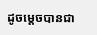ដូចម្ដេចបានជា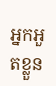អ្នកអួតខ្លួន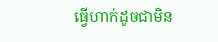ធ្វើហាក់ដូចជាមិន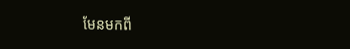មែនមកពី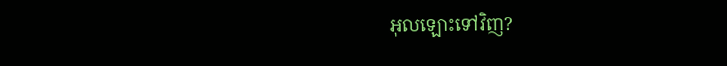អុលឡោះទៅវិញ?